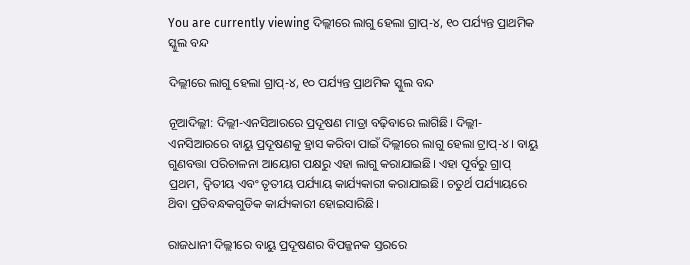You are currently viewing ଦିଲ୍ଲୀରେ ଲାଗୁ ହେଲା ଗ୍ରାପ୍-୪, ୧୦ ପର୍ଯ୍ୟନ୍ତ ପ୍ରାଥମିକ ସ୍କୁଲ ବନ୍ଦ

ଦିଲ୍ଲୀରେ ଲାଗୁ ହେଲା ଗ୍ରାପ୍-୪, ୧୦ ପର୍ଯ୍ୟନ୍ତ ପ୍ରାଥମିକ ସ୍କୁଲ ବନ୍ଦ

ନୂଆଦିଲ୍ଲୀ: ଦିଲ୍ଲୀ-ଏନସିଆରରେ ପ୍ରଦୂଷଣ ମାତ୍ରା ବଢ଼ିବାରେ ଲାଗିଛି। ଦିଲ୍ଲୀ-ଏନସିଆରରେ ବାୟୁ ପ୍ରଦୂଷଣକୁ ହ୍ରାସ କରିବା ପାଇଁ ଦିଲ୍ଲୀରେ ଲାଗୁ ହେଲା ଟ୍ରାପ୍-୪। ବାୟୁ ଗୁଣବତ୍ତା ପରିଚାଳନା ଆୟୋଗ ପକ୍ଷରୁ ଏହା ଲାଗୁ କରାଯାଇଛି। ଏହା ପୂର୍ବରୁ ଗ୍ରାପ୍ ପ୍ରଥମ, ଦ୍ଵିତୀୟ ଏବଂ ତୃତୀୟ ପର୍ଯ୍ୟାୟ କାର୍ଯ୍ୟକାରୀ କରାଯାଇଛି। ଚତୁର୍ଥ ପର୍ଯ୍ୟାୟରେ ଥ‌ିବା ପ୍ରତିବନ୍ଧକଗୁଡିକ କାର୍ଯ୍ୟକାରୀ ହୋଇସାରିଛି।

ରାଜଧାନୀ ଦିଲ୍ଲୀରେ ବାୟୁ ପ୍ରଦୂଷଣର ବିପଜ୍ଜନକ ସ୍ତରରେ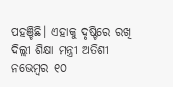ପହଞ୍ଚିଛି। ଏହାକୁ ଦୃଷ୍ଟିରେ ରଖି ଦିଲ୍ଲୀ ଶିକ୍ଷା ମନ୍ତ୍ରୀ ଅତିଶୀ ନଭେମ୍ବର ୧୦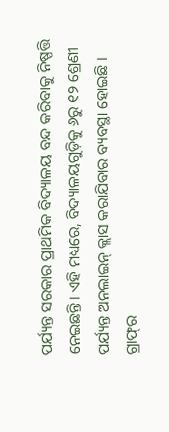ପର୍ଯ୍ୟନ୍ତ ସରକାର ପ୍ରାଥମିକ ବିଦ୍ୟାଳୟ ବନ୍ଦ କରିବାକୁ ନିଷ୍ପତ୍ତି ନେଇଛନ୍ତି। ଏହି ମଧ୍ୟରେ, ବିଦ୍ୟାଳୟଗୁଡ଼ିକୁ ୬ରୁ ୧୨ ଶ୍ରେଣୀ ପର୍ଯ୍ୟନ୍ତ ଅନଲାଇନ୍ କ୍ଲାସ କରାଯିବାର ବ୍ୟବସ୍ଥା ହୋଇଛି । ଗ୍ରାଫ୍‌ର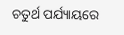ଚତୁର୍ଥ ପର୍ଯ୍ୟାୟରେ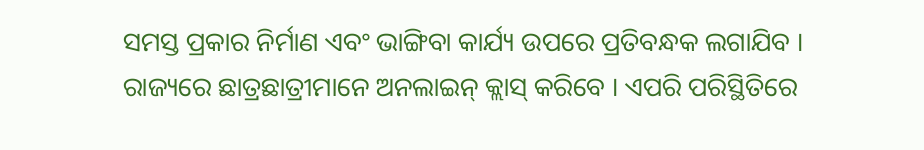ସମସ୍ତ ପ୍ରକାର ନିର୍ମାଣ ଏବଂ ଭାଙ୍ଗିବା କାର୍ଯ୍ୟ ଉପରେ ପ୍ରତିବନ୍ଧକ ଲଗାଯିବ । ରାଜ୍ୟରେ ଛାତ୍ରଛାତ୍ରୀମାନେ ଅନଲାଇନ୍ କ୍ଲାସ୍ କରିବେ । ଏପରି ପରିସ୍ଥିତିରେ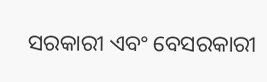ସରକାରୀ ଏବଂ ବେସରକାରୀ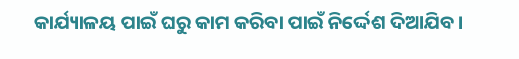କାର୍ଯ୍ୟାଳୟ ପାଇଁ ଘରୁ କାମ କରିବା ପାଇଁ ନିର୍ଦ୍ଦେଶ ଦିଆଯିବ।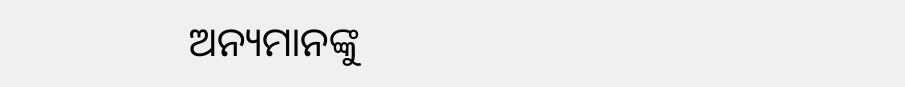ଅନ୍ୟମାନଙ୍କୁ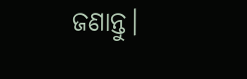ଜଣାନ୍ତୁ।